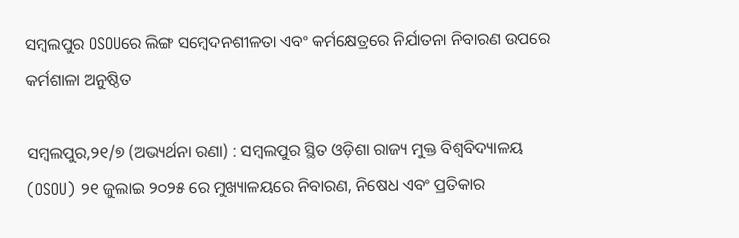ସମ୍ବଲପୁର OSOUରେ ଲିଙ୍ଗ ସମ୍ବେଦନଶୀଳତା ଏବଂ କର୍ମକ୍ଷେତ୍ରରେ ନିର୍ଯାତନା ନିବାରଣ ଉପରେ କର୍ମଶାଳା ଅନୁଷ୍ଠିତ

ସମ୍ବଲପୁର,୨୧/୭ (ଅଭ୍ୟର୍ଥନା ରଣା) : ସମ୍ବଲପୁର ସ୍ଥିତ ଓଡ଼ିଶା ରାଜ୍ୟ ମୁକ୍ତ ବିଶ୍ୱବିଦ୍ୟାଳୟ (OSOU) ୨୧ ଜୁଲାଇ ୨୦୨୫ ରେ ମୁଖ୍ୟାଳୟରେ ନିବାରଣ, ନିଷେଧ ଏବଂ ପ୍ରତିକାର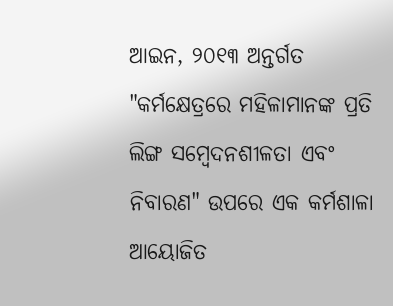ଆଇନ, ୨୦୧୩ ଅନ୍ତର୍ଗତ "କର୍ମକ୍ଷେତ୍ରରେ ମହିଳାମାନଙ୍କ ପ୍ରତି ଲିଙ୍ଗ ସମ୍ବେଦନଶୀଳତା ଏବଂ ନିବାରଣ" ଉପରେ ଏକ କର୍ମଶାଳା ଆୟୋଜିତ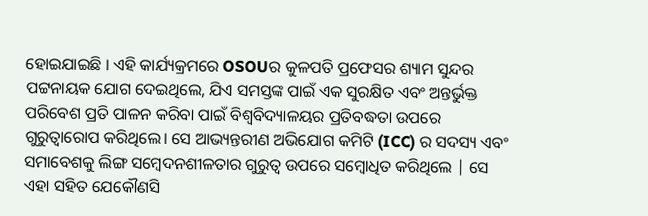ହୋଇଯାଇଛି । ଏହି କାର୍ଯ୍ୟକ୍ରମରେ OSOUର କୁଳପତି ପ୍ରଫେସର ଶ୍ୟାମ ସୁନ୍ଦର ପଟ୍ଟନାୟକ ଯୋଗ ଦେଇଥିଲେ, ଯିଏ ସମସ୍ତଙ୍କ ପାଇଁ ଏକ ସୁରକ୍ଷିତ ଏବଂ ଅନ୍ତର୍ଭୁକ୍ତ ପରିବେଶ ପ୍ରତି ପାଳନ କରିବା ପାଇଁ ବିଶ୍ୱବିଦ୍ୟାଳୟର ପ୍ରତିବଦ୍ଧତା ଉପରେ ଗୁରୁତ୍ୱାରୋପ କରିଥିଲେ। ସେ ଆଭ୍ୟନ୍ତରୀଣ ଅଭିଯୋଗ କମିଟି (ICC) ର ସଦସ୍ୟ ଏବଂ ସମାବେଶକୁ ଲିଙ୍ଗ ସମ୍ବେଦନଶୀଳତାର ଗୁରୁତ୍ୱ ଉପରେ ସମ୍ବୋଧିତ କରିଥିଲେ | ସେ ଏହା ସହିତ ଯେକୌଣସି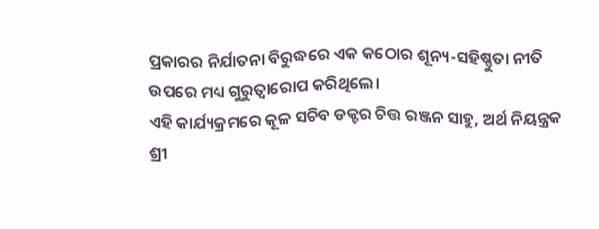ପ୍ରକାରର ନିର୍ଯାତନା ବିରୁଦ୍ଧରେ ଏକ କଠୋର ଶୂନ୍ୟ-ସହିଷ୍ଣୁତା ନୀତି ଉପରେ ମଧ୍ୟ ଗୁରୁତ୍ୱାରୋପ କରିଥିଲେ।
ଏହି କାର୍ଯ୍ୟକ୍ରମରେ କୂଳ ସଚିବ ଡକ୍ଟର ଚିତ୍ତ ରଞ୍ଜନ ସାହୁ, ଅର୍ଥ ନିୟନ୍ତ୍ରକ ଶ୍ରୀ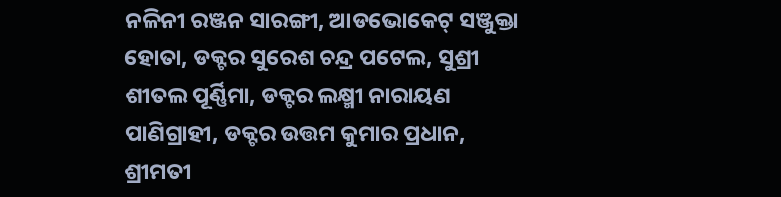ନଳିନୀ ରଞ୍ଜନ ସାରଙ୍ଗୀ, ଆଡଭୋକେଟ୍ ସଞ୍ଜୁକ୍ତା ହୋତା, ଡକ୍ଟର ସୁରେଶ ଚନ୍ଦ୍ର ପଟେଲ, ସୁଶ୍ରୀ ଶୀତଲ ପୂର୍ଣ୍ଣିମା, ଡକ୍ଟର ଲକ୍ଷ୍ମୀ ନାରାୟଣ ପାଣିଗ୍ରାହୀ, ଡକ୍ଟର ଉତ୍ତମ କୁମାର ପ୍ରଧାନ, ଶ୍ରୀମତୀ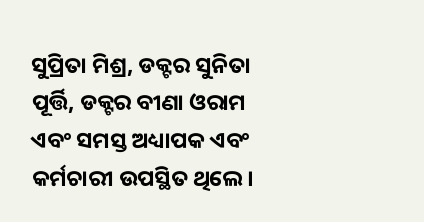ସୁପ୍ରିତା ମିଶ୍ର, ଡକ୍ଟର ସୁନିତା ପୂର୍ତ୍ତି, ଡକ୍ଟର ବୀଣା ଓରାମ ଏବଂ ସମସ୍ତ ଅଧ୍ୟାପକ ଏବଂ କର୍ମଚାରୀ ଉପସ୍ଥିତ ଥିଲେ।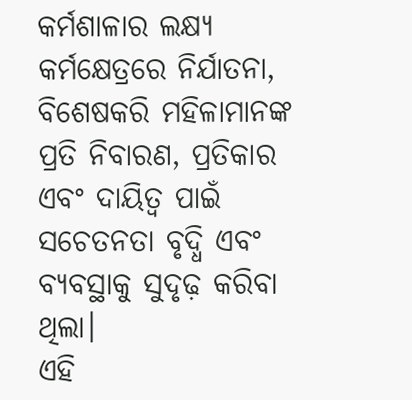କର୍ମଶାଳାର ଲକ୍ଷ୍ୟ କର୍ମକ୍ଷେତ୍ରରେ ନିର୍ଯାତନା, ବିଶେଷକରି ମହିଳାମାନଙ୍କ ପ୍ରତି ନିବାରଣ, ପ୍ରତିକାର ଏବଂ ଦାୟିତ୍ୱ ପାଇଁ ସଚେତନତା ବୃଦ୍ଧି ଏବଂ ବ୍ୟବସ୍ଥାକୁ ସୁଦୃଢ଼ କରିବା ଥିଲା।
ଏହି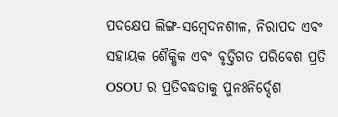ପଦକ୍ଷେପ ଲିଙ୍ଗ-ସମ୍ବେଦନଶୀଳ, ନିରାପଦ ଏବଂ ସହାୟକ ଶୈକ୍ଷିକ ଏବଂ ବୃତ୍ତିଗତ ପରିବେଶ ପ୍ରତି OSOU ର ପ୍ରତିବଦ୍ଧତାକୁ ପୁନଃନିର୍ଦ୍ଦେଶ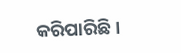କରିପାରିଛି।